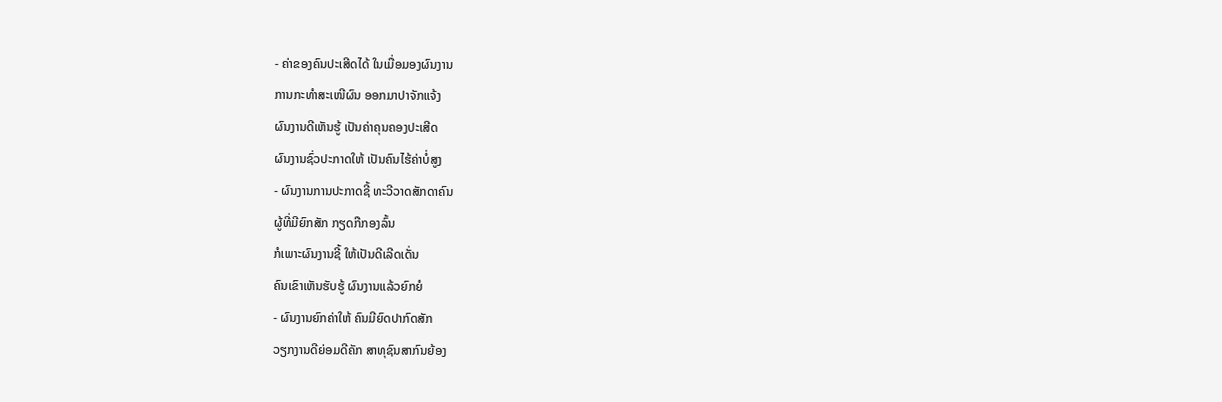- ຄ່າຂອງຄົນປະເສີດໄດ້ ໃນເມື່ອມອງຜົນງານ
ການກະທໍາສະເໜີຜົນ ອອກມາປາຈັກແຈ້ງ
ຜົນງານດີເຫັນຮູ້ ເປັນຄ່າຄຸນຄອງປະເສີດ
ຜົນງານຊົ່ວປະກາດໃຫ້ ເປັນຄົນໄຮ້ຄ່າບໍ່ສູງ
- ຜົນງານການປະກາດຊີ້ ທະວີວາດສັກດາຄົນ
ຜູ້ທີ່ມີຍົກສັກ ກຽດກືກອງລົ້ນ
ກໍເພາະຜົນງານຊີ້ ໃຫ້ເປັນດີເລີດເດັ່ນ
ຄົນເຂົາເຫັນຮັບຮູ້ ຜົນງານແລ້ວຍົກຍໍ
- ຜົນງານຍົກຄ່າໃຫ້ ຄົນມີຍົດປາກົດສັກ
ວຽກງານດີຍ່ອມດີຄັກ ສາທຸຊົນສາກົນຍ້ອງ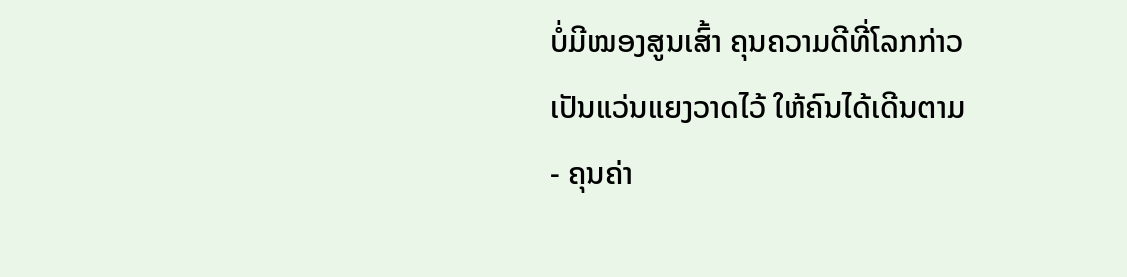ບໍ່ມີໝອງສູນເສົ້າ ຄຸນຄວາມດີທີ່ໂລກກ່າວ
ເປັນແວ່ນແຍງວາດໄວ້ ໃຫ້ຄົນໄດ້ເດີນຕາມ
- ຄຸນຄ່າ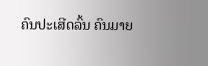ຄົນປະເສີດລົ້ນ ຄົນມາຍ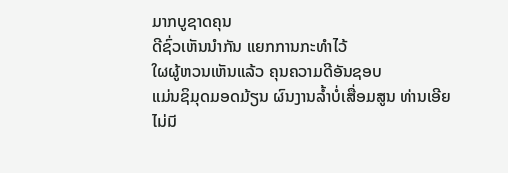ມາກບູຊາດຄຸນ
ດີຊົ່ວເຫັນນໍາກັນ ແຍກການກະທໍາໄວ້
ໃຜຜູ້ຫວນເຫັນແລ້ວ ຄຸນຄວາມດີອັນຊອບ
ແມ່ນຊິມຸດມອດມ້ຽນ ຜົນງານລໍ້າບໍ່ເສື່ອມສູນ ທ່ານເອີຍ
ไม่มี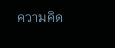ความคิด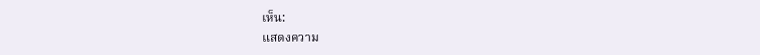เห็น:
แสดงความ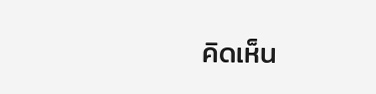คิดเห็น